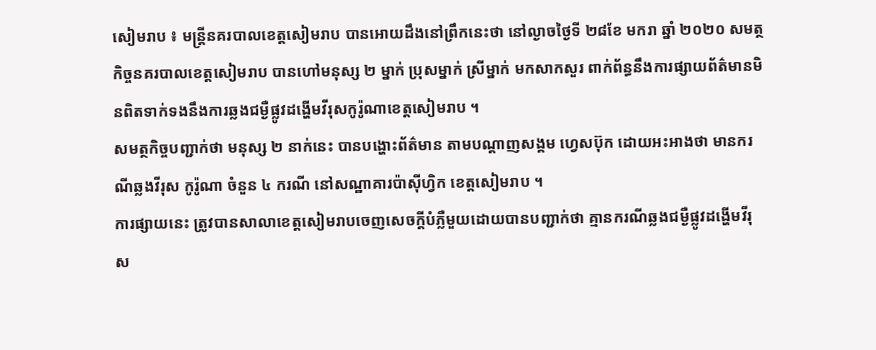សៀមរាប ៖ មន្ត្រីនគរបាលខេត្តសៀមរាប បានអោយដឹងនៅព្រឹកនេះថា នៅល្ងាចថ្ងៃទី ២៨ខែ មករា ឆ្នាំ ២០២០ សមត្ថកិច្ចនគរបាលខេត្តសៀមរាប បានហៅមនុស្ស ២ ម្នាក់ ប្រុសម្នាក់ ស្រីម្នាក់ មកសាកសួរ ពាក់ព័ន្ធនឹងការផ្សាយព័ត៌មានមិនពិតទាក់ទងនឹងការឆ្លងជម្ងឺផ្លូវដង្ហេីមវីរុសកូរ៉ូណាខេត្តសៀមរាប ។
សមត្ថកិច្ចបញ្ជាក់ថា មនុស្ស ២ នាក់នេះ បានបង្ហោះព័ត៌មាន តាមបណ្តាញសង្គម ហ្វេសប៊ុក ដោយអះអាងថា មានករណីឆ្លងវីរុស កូរ៉ូណា ចំនួន ៤ ករណី នៅសណ្ឋាគារប៉ាស៊ីហ្វិក ខេត្តសៀមរាប ។
ការផ្សាយនេះ ត្រូវបានសាលាខេត្តសៀមរាបចេញសេចក្ដីបំភ្លឺមួយដោយបានបញ្ជាក់ថា គ្មានករណីឆ្លងជម្ងឺផ្លូវដង្ហើមវីរុស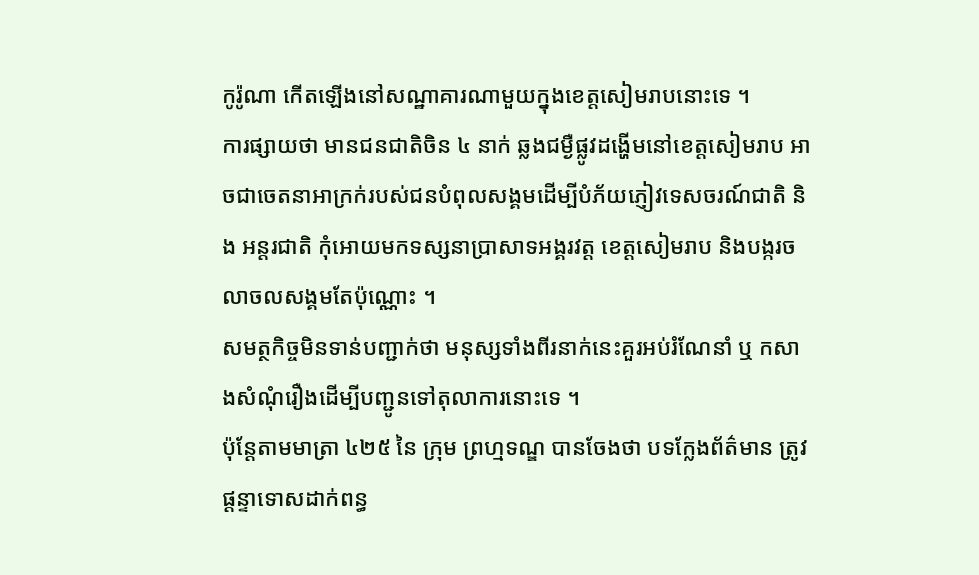កូរ៉ូណា កេីតឡេីងនៅសណ្ឋាគារណាមួយក្នុងខេត្តសៀមរាបនោះទេ ។
ការផ្សាយថា មានជនជាតិចិន ៤ នាក់ ឆ្លងជម្ងឺផ្លូវដង្ហេីមនៅខេត្តសៀមរាប អាចជាចេតនាអាក្រក់របស់ជនបំពុលសង្គមដេីម្បីបំភ័យភ្ញៀវទេសចរណ៍ជាតិ និង អន្តរជាតិ កុំអោយមកទស្សនាប្រាសាទអង្គរវត្ត ខេត្តសៀមរាប និងបង្ករចលាចលសង្គមតែប៉ុណ្ណោះ ។
សមត្ថកិច្ចមិនទាន់បញ្ជាក់ថា មនុស្សទាំងពីរនាក់នេះគួរអប់រំណែនាំ ឬ កសាងសំណុំរឿងដេីម្បីបញ្ជូនទៅតុលាការនោះទេ ។
ប៉ុន្តែតាមមាត្រា ៤២៥ នៃ ក្រុម ព្រហ្មទណ្ឌ បានចែងថា បទក្លែងព័ត៌មាន ត្រូវផ្ដន្ទាទោសដាក់ពន្ធ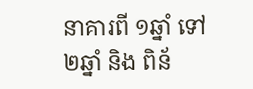នាគារពី ១ឆ្នាំ ទៅ ២ឆ្នាំ និង ពិន័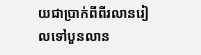យជាប្រាក់ពីពីរលានរៀលទៅបួនលាន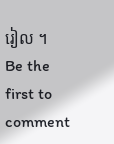រៀល ។
Be the first to comment